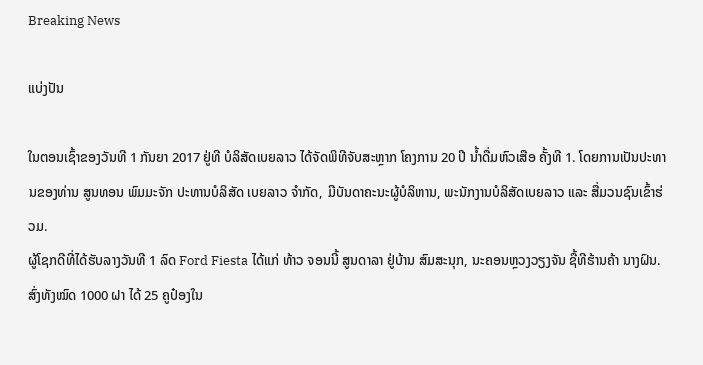Breaking News

ແບ່ງປັນ

ໃນຕອນເຊົ້າຂອງວັນທີ 1 ກັນຍາ 2017 ຢູ່ທີ ບໍລິສັດເບຍລາວ ໄດ້ຈັດພິທີຈັບສະຫຼາກ ໂຄງການ 20 ປີ ນໍ້າດື່ມຫົວເສືອ ຄັ້ງທີ 1. ໂດຍການເປັນປະທານຂອງທ່ານ ສູນທອນ ພົມມະຈັກ ປະທານບໍລິສັດ ເບຍລາວ ຈຳກັດ, ມີບັນດາຄະນະຜູ້ບໍລິຫານ, ພະນັກງານບໍລິສັດເບຍລາວ ແລະ ສື່ມວນຊົນເຂົ້າຮ່ວມ.
ຜູ້ໂຊກດີທີ່ໄດ້ຮັບລາງວັນທີ 1 ລົດ Ford Fiesta ໄດ້ແກ່ ທ້າວ ຈອນນີ້ ສູນດາລາ ຢູ່ບ້ານ ສົມສະນຸກ, ນະຄອນຫຼວງວຽງຈັນ ຊື້ທີຮ້ານຄ້າ ນາງຝົນ. ສົ່ງທັງໝົດ 1000 ຝາ ໄດ້ 25 ຄູປ໋ອງໃນ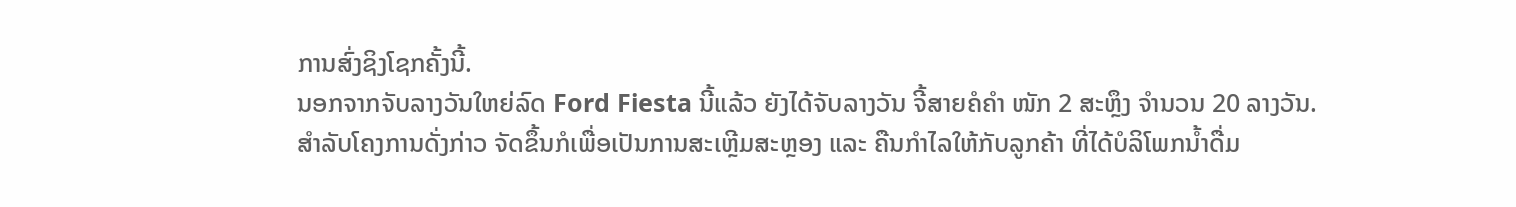ການສົ່ງຊິງໂຊກຄັ້ງນີ້.
ນອກຈາກຈັບລາງວັນໃຫຍ່ລົດ Ford Fiesta ນີ້ແລ້ວ ຍັງໄດ້ຈັບລາງວັນ ຈີ້ສາຍຄໍຄຳ ໜັກ 2 ສະຫຼຶງ ຈຳນວນ 20 ລາງວັນ.
ສຳລັບໂຄງການດັ່ງກ່າວ ຈັດຂຶ້ນກໍເພື່ອເປັນການສະເຫຼີມສະຫຼອງ ແລະ ຄືນກຳໄລໃຫ້ກັບລູກຄ້າ ທີ່ໄດ້ບໍລິໂພກນໍ້າດື່ມ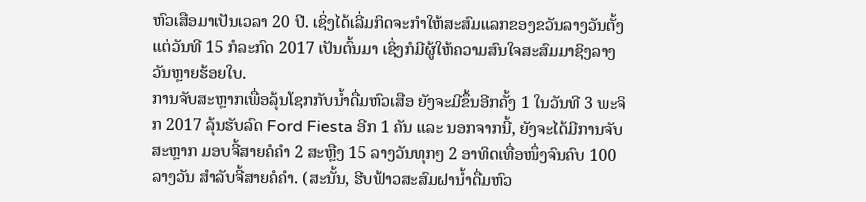ຫົວເສືອມາເປັນເວລາ 20 ປີ. ເຊິ່ງໄດ້ເລີ່ມກິດຈະກຳໃຫ້ສະສົມແລກຂອງຂວັນລາງວັນຕັ້ງແຕ່ວັນທີ 15 ກໍລະກົດ 2017 ເປັນຕົ້ນມາ ເຊິ່ງກໍມີຜູ້ໃຫ້ຄວາມສົນໃຈສະສົມມາຊິງລາງວັນຫຼາຍຮ້ອຍໃບ.
ການຈັບສະຫຼາກເພື່ອລຸ້ນໂຊກກັບນໍ້າດື່ມຫົວເສືອ ຍັງຈະມີຂຶ້ນອີກຄັ້ງ 1 ໃນວັນທີ 3 ພະຈິກ 2017 ລຸ້ນຮັບລົດ Ford Fiesta ອີກ 1 ຄັນ ແລະ ນອກຈາກນີ້, ຍັງຈະໄດ້ມີການຈັບສະຫຼາກ ມອບຈີ້ສາຍຄໍຄຳ 2 ສະຫຼືງ 15 ລາງວັນທຸກໆ 2 ອາທິດເທື່ອໜຶ່ງຈົນຄົບ 100 ລາງວັນ ສຳລັບຈີ້ສາຍຄໍຄຳ. (ສະນັ້ນ, ຮີບຟ້າວສະສົມຝານໍ້າດື່ມຫົວ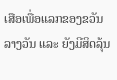ເສືອເພື່ອແລກຂອງຂວັນລາງວັນ ແລະ ຍັງມີສິດລຸ້ນ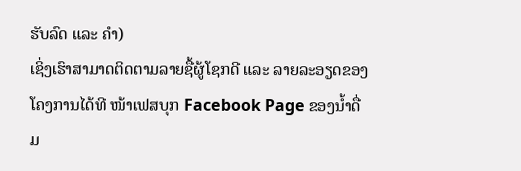ຮັບລົດ ແລະ ຄຳ)
ເຊິ່ງເຮົາສາມາດຕິດຕາມລາຍຊື້ຜູ້ໂຊກດີ ແລະ ລາຍລະອຽດຂອງໂຄງການໄດ້ທີ ໜ້າເຟສບຸກ Facebook Page ຂອງນໍ້າດື່ມ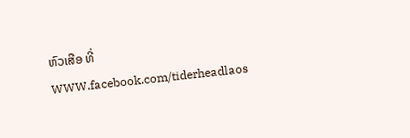ຫົວເສືອ ທີ່ WWW.facebook.com/tiderheadlaos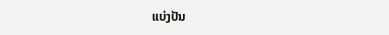ແບ່ງປັນ